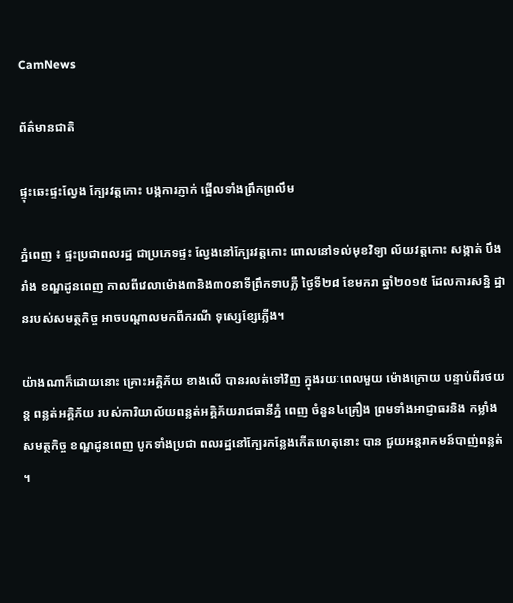CamNews

ព័ត៌មានជាតិ

ផ្ទុះឆេះផ្ទះល្វែង ក្បែរវត្ដកោះ បង្កការភ្ញាក់ ផ្អើលទាំងព្រឹកព្រលឹម

ភ្នំពេញ ៖ ផ្ទះប្រជាពលរដ្ឋ ជាប្រភេទផ្ទះ ល្វែងនៅក្បែរវត្ដកោះ ពោលនៅទល់មុខវិទ្យា ល័យវត្ដកោះ សង្កាត់ បឹងរាំង ខណ្ឌដូនពេញ កាលពីវេលាម៉ោង៣និង៣០នាទីព្រឹកទាបភ្លឺ ថ្ងៃទី២៨ ខែមករា ឆ្នាំ២០១៥ ដែលការសន្និ ដ្ឋានរបស់សមត្ថកិច្ច អាចបណ្ដាលមកពីករណី ទុស្សេខ្សែភ្លើង។

យ៉ាងណាក៏ដោយនោះ គ្រោះអគ្គិភ័យ ខាងលើ បានរលត់ទៅវិញ ក្នុងរយៈពេលមួយ ម៉ោងក្រោយ បន្ទាប់ពីរថយន្ដ ពន្លត់អគ្គិភ័យ របស់ការិយាល័យពន្លត់អគ្គិភ័យរាជធានីភ្នំ ពេញ ចំនួន៤គ្រឿង ព្រមទាំងអាជ្ញាធរនិង កម្លាំង សមត្ថកិច្ច ខណ្ឌដូនពេញ បូកទាំងប្រជា ពលរដ្ឋនៅក្បែរកន្លែងកើតហេតុនោះ បាន ជួយអន្ដរាគមន៍បាញ់ពន្លត់ ។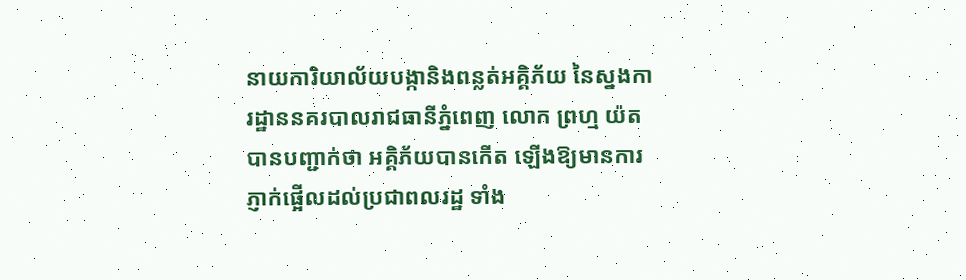នាយការិយាល័យបង្កានិងពន្លត់អគ្គិភ័យ នៃស្នងការដ្ឋាននគរបាលរាជធានីភ្នំពេញ លោក ព្រហ្ម យ៉ត បានបញ្ជាក់ថា អគ្គិភ័យបានកើត ឡើងឱ្យមានការភ្ញាក់ផ្អើលដល់ប្រជាពលរដ្ឋ ទាំង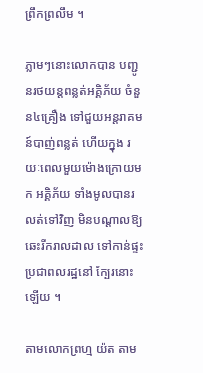ព្រឹកព្រលឹម ។

ភ្លាមៗនោះលោកបាន បញ្ជូនរថយន្ដពន្លត់អគ្គិភ័យ ចំនួន៤គ្រឿង ទៅជួយអន្ដរាគមន៍បាញ់ពន្លត់ ហើយក្នុង រយៈពេលមួយម៉ោងក្រោយមក អគ្គិភ័យ ទាំងមូលបានរលត់ទៅវិញ មិនបណ្ដាលឱ្យ ឆេះរីករាលដាល ទៅកាន់ផ្ទះប្រជាពលរដ្ឋនៅ ក្បែរនោះឡើយ ។

តាមលោកព្រហ្ម យ៉ត តាម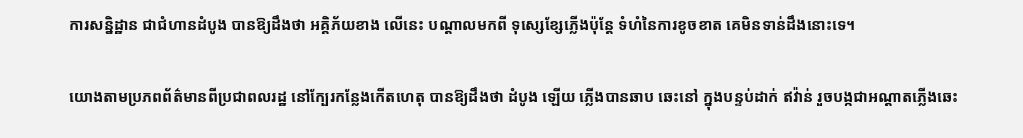ការសន្និដ្ឋាន ជាជំហានដំបូង បានឱ្យដឹងថា អគ្គិភ័យខាង លើនេះ បណ្ដាលមកពី ទុស្សេខ្សែភ្លើងប៉ុន្ដែ ទំហំនៃការខូចខាត គេមិនទាន់ដឹងនោះទេ។

យោងតាមប្រភពព័ត៌មានពីប្រជាពលរដ្ឋ នៅក្បែរកន្លែងកើតហេតុ បានឱ្យដឹងថា ដំបូង ឡើយ ភ្លើងបានឆាប ឆេះនៅ ក្នុងបន្ទប់ដាក់ ឥវ៉ាន់ រួចបង្កជាអណ្ដាតភ្លើងឆេះ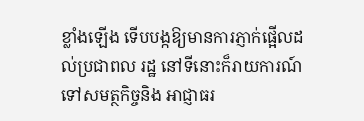ខ្លាំងឡើង ទើបបង្កឱ្យមានការភ្ញាក់ផ្អើលដល់ប្រជាពល រដ្ឋ នៅទីនោះក៏រាយការណ៍ទៅសមត្ថកិច្ចនិង អាជ្ញាធរ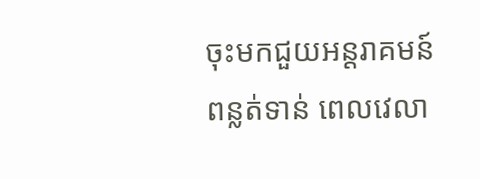ចុះមកជួយអន្ដរាគមន៍ពន្លត់ទាន់ ពេលវេលា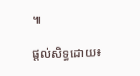៕

ផ្ដល់សិទ្ធដោយ៖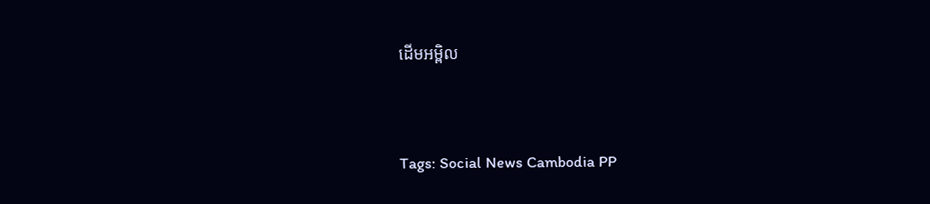ដើមអម្ពិល


Tags: Social News Cambodia PP